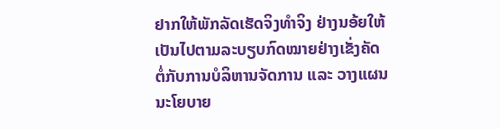ຢາກໃຫ້ພັກລັດເຮັດຈິງທຳຈິງ ຢ່າງນອ້ຍໃຫ້ເປັນໄປຕາມລະບຽບກົດໝາຍຢ່າງເຂັ່ງຄັດຕໍ່ກັບການບໍລິຫານຈັດການ ແລະ ວາງແຜນນະໂຍບາຍ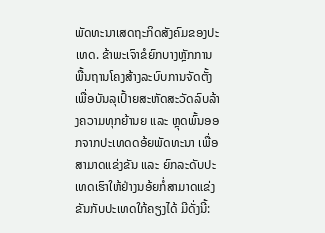ພັດທະນາເສດຖະກິດສັງຄົມຂອງປະເທດ. ຂ້າພະເຈົາຂໍຍົກບາງຫຼັກການພື້ນຖານໂຄງສ້າງລະບົບການຈັດຕັ້ງ ເພື່ອບັນລຸເປົ້າຍສະຫັດສະວັດລົບລ້າງຄວາມທຸກຍ້ານຍ ແລະ ຫຼຸດພົ້ນອອກຈາກປະເທດດອ້ຍພັດທະນາ ເພື່ອສາມາດແຂ່ງຂັນ ແລະ ຍົກລະດັບປະເທດເຮົາໃຫ້ຢ່າງນອ້ຍກໍ່ສາມາດແຂ່ງຂັນກັບປະເທດໃກ້ຄຽງໄດ້ ມີດັ່ງນີ້: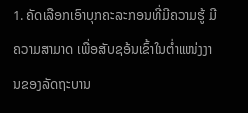1. ຄັດເລືອກເອົາບຸກຄະລະກອນທີ່ມີຄວາມຮູ້ ມີຄວາມສາມາດ ເພື່ອສັບຊອ້ນເຂົ້າໃນຕໍ່າແໜ່ງງານຂອງລັດຖະບານ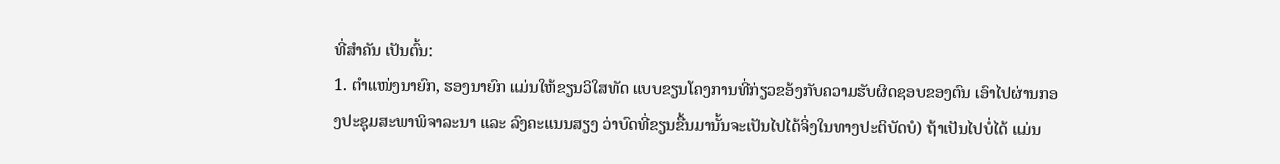ທີ່ສຳຄັນ ເປັນຕົ້ນ:
1. ຕໍາແໜ່ງນາຍົກ, ຮອງນາຍົກ ແມ່ນໃຫ້ຂຽນວິໃສທັດ ແບບຂຽນໂຄງການທີ່ກ່ຽວຂອ້ງກັບຄວາມຮັບຜິດຊອບຂອງຕົນ ເອົາໄປຜ່ານກອງປະຊຸມສະພາພິຈາລະນາ ແລະ ລົງຄະແນນສຽງ ວ່າບົດທີ່ຂຽນຂື້ນມານັ້ນຈະເປັນໄປໄດ້ຈິ່ງໃນທາງປະຕິບັດບໍ) ຖ້າເປັນໄປບໍ່ໄດ້ ແມ່ນ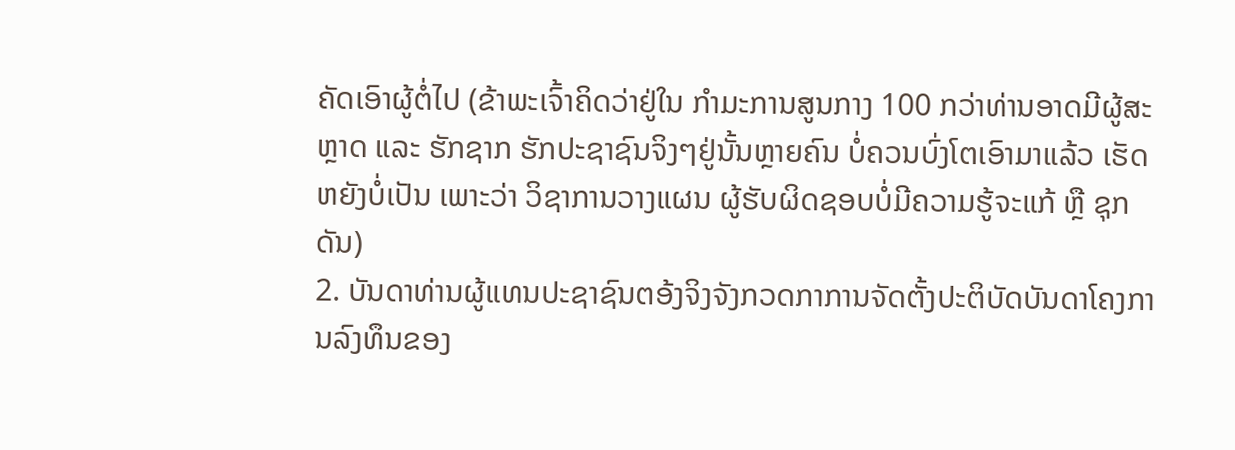ຄັດເອົາຜູ້ຕໍ່ໄປ (ຂ້າພະເຈົ້າຄິດວ່າຢູ່ໃນ ກຳມະການສູນກາງ 100 ກວ່າທ່ານອາດມີຜູ້ສະຫຼາດ ແລະ ຮັກຊາກ ຮັກປະຊາຊົນຈິງໆຢູ່ນັ້ນຫຼາຍຄົນ ບໍ່ຄວນບົ່ງໂຕເອົາມາແລ້ວ ເຮັດຫຍັງບໍ່ເປັນ ເພາະວ່າ ວິຊາການວາງແຜນ ຜູ້ຮັບຜິດຊອບບໍ່ມີຄວາມຮູ້ຈະແກ້ ຫຼື ຊຸກດັນ)
2. ບັນດາທ່ານຜູ້ແທນປະຊາຊົນຕອ້ງຈິງຈັງກວດກາການຈັດຕັ້ງປະຕິບັດບັນດາໂຄງການລົງທຶນຂອງ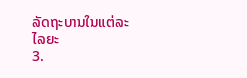ລັດຖະບານໃນແຕ່ລະໄລຍະ
3.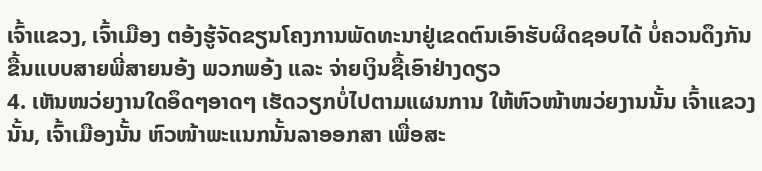ເຈົ້າແຂວງ, ເຈົ້າເມືອງ ຕອ້ງຮູ້ຈັດຂຽນໂຄງການພັດທະນາຢູ່ເຂດຕົນເອົາຮັບຜິດຊອບໄດ້ ບໍ່ຄວນດຶງກັນຂື້ນແບບສາຍພີ່ສາຍນອ້ງ ພວກພອ້ງ ແລະ ຈ່າຍເງິນຊື້ເອົາຢ່າງດຽວ
4. ເຫັນໜວ່ຍງານໃດອຶດໆອາດໆ ເຮັດວຽກບໍ່ໄປຕາມແຜນການ ໃຫ້ຫົວໜ້າໜວ່ຍງານນັ້ນ ເຈົ້າແຂວງນັ້ນ, ເຈົ້າເມືອງນັ້ນ ຫົວໜ້າພະແນກນັ້ນລາອອກສາ ເພື່ອສະ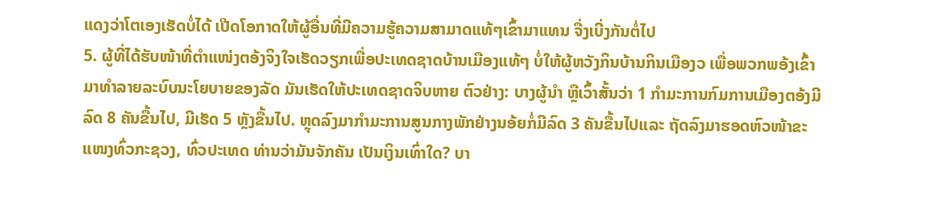ແດງວ່າໂຕເອງເຮັດບໍ່ໄດ້ ເປີດໂອກາດໃຫ້ຜູ້ອື່ນທີ່ມີຄວາມຮູ້ຄວາມສາມາດແທ້ໆເຂົ້າມາແທນ ຈື່ງເບີ່ງກັນຕໍ່ໄປ
5. ຜູ້ທີ່ໄດ້ຮັບໜ້າທີ່ຕໍາແໜ່ງຕອ້ງຈິງໃຈເຮັດວຽກເພື່ອປະເທດຊາດບ້ານເມືອງແທ້ໆ ບໍ່ໃຫ້ຜູ້ຫວັງກິນບ້ານກິນເມືອງວ ເພື່ອພວກພອ້ງເຂົ້າມາທຳລາຍລະບົບນະໂຍບາຍຂອງລັດ ມັນເຮັດໃຫ້ປະເທດຊາດຈິບຫາຍ ຕົວຢ່າງ: ບາງຜູ້ນຳ ຫຼືເວົ້າສັ້ນວ່າ 1 ກຳມະການກົມການເມືອງຕອ້ງມີລົດ 8 ຄັນຂື້ນໄປ, ມີເຮັດ 5 ຫຼັງຂື້ນໄປ. ຫຼຸດລົງມາກຳມະການສູນກາງພັກຢ່າງນອ້ຍກໍ່ມີລົດ 3 ຄັນຂື້ນໄປແລະ ຖັດລົງມາຮອດຫົວໜ້າຂະແໜງທົ່ວກະຊວງ, ທົ່ວປະເທດ ທ່ານວ່າມັນຈັກຄັນ ເປັນເງິນເທົ່າໃດ? ບາ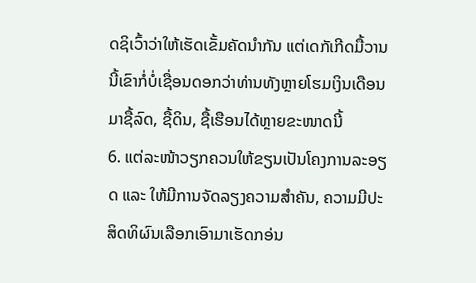ດຊິເວົ້າວ່າໃຫ້ເຮັດເຂັ້ມຄັດນຳກັນ ແຕ່ເດກັເກີດມື້ວານນີ້ເຂົາກໍ່ບໍ່ເຊື່ອນດອກວ່າທ່ານທັງຫຼາຍໂຮມເງິນເດືອນມາຊື້ລົດ, ຊື້ດິນ, ຊື້ເຮືອນໄດ້ຫຼາຍຂະໜາດນີ້
6. ແຕ່ລະໜ້າວຽກຄວນໃຫ້ຂຽນເປັນໂຄງການລະອຽດ ແລະ ໃຫ້ມີການຈັດລຽງຄວາມສຳຄັນ, ຄວາມມີປະສິດທິຜົນເລືອກເອົາມາເຮັດກອ່ນ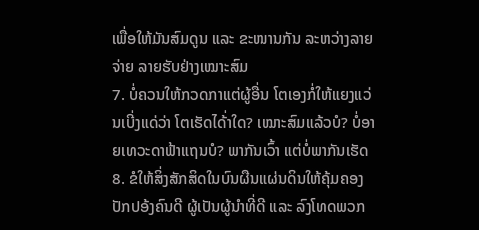ເພື່ອໃຫ້ມັນສົມດູນ ແລະ ຂະໜານກັນ ລະຫວ່າງລາຍຈ່າຍ ລາຍຮັບຢ່າງເໝາະສົມ
7. ບໍ່ຄວນໃຫ້ກວດກາແຕ່ຜູ້ອື່ນ ໂຕເອງກໍ່ໃຫ້ແຍງແວ່ນເບີ່ງແດ່ວ່າ ໂຕເຮັດໄດ້່າໃດ? ເໝາະສົມແລ້ວບໍ? ບໍ່ອາຍເທວະດາຟ້າແຖນບໍ? ພາກັນເວົ້າ ແຕ່ບໍ່ພາກັນເຮັດ
8. ຂໍໃຫ້ສິ່ງສັກສິດໃນບົນຜືນແຜ່ນດິນໃຫ້ຄຸ້ມຄອງປັກປອ້ງຄົນດີ ຜູ້ເປັນຜູ້ນຳທີ່ດີ ແລະ ລົງໂທດພວກ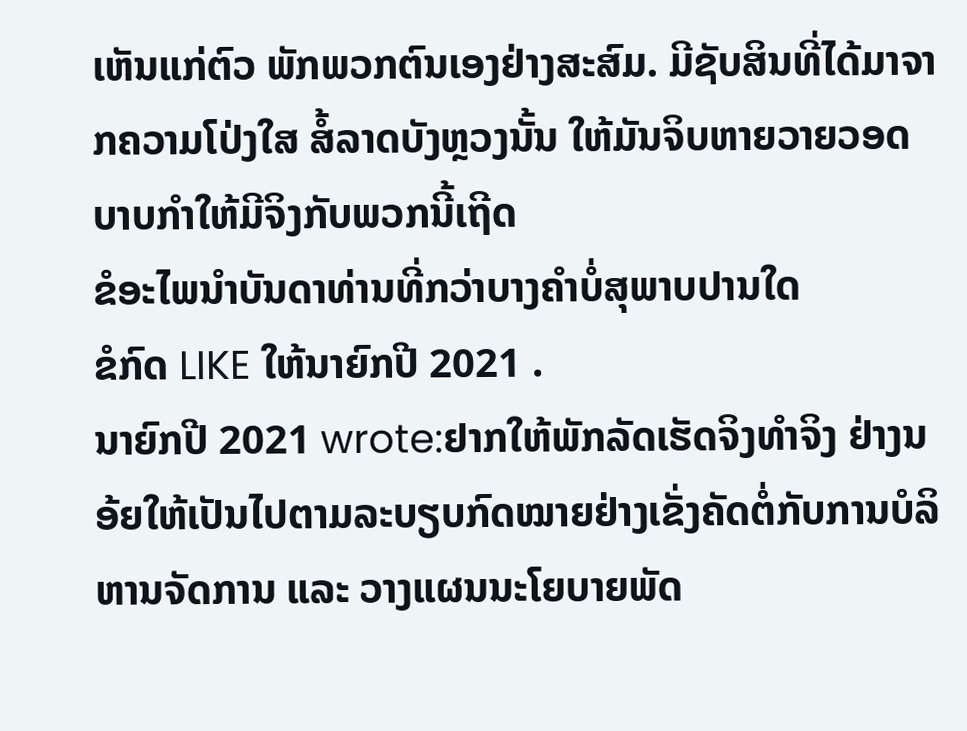ເຫັນແກ່ຕົວ ພັກພວກຕົນເອງຢ່າງສະສົມ. ມີຊັບສິນທີ່ໄດ້ມາຈາກຄວາມໂປ່ງໃສ ສໍ້ລາດບັງຫຼວງນັ້ນ ໃຫ້ມັນຈິບຫາຍວາຍວອດ ບາບກຳໃຫ້ມີຈິງກັບພວກນີ້ເຖີດ
ຂໍອະໄພນຳບັນດາທ່ານທີ່ກວ່າບາງຄຳບໍ່ສຸພາບປານໃດ
ຂໍກົດ LIKE ໃຫ້ນາຍົກປີ 2021 .
ນາຍົກປີ 2021 wrote:ຢາກໃຫ້ພັກລັດເຮັດຈິງທຳຈິງ ຢ່າງນອ້ຍໃຫ້ເປັນໄປຕາມລະບຽບກົດໝາຍຢ່າງເຂັ່ງຄັດຕໍ່ກັບການບໍລິຫານຈັດການ ແລະ ວາງແຜນນະໂຍບາຍພັດ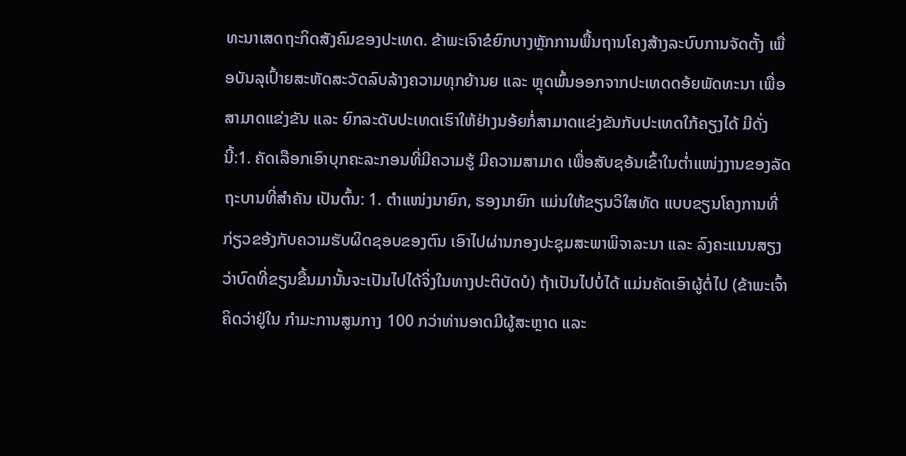ທະນາເສດຖະກິດສັງຄົມຂອງປະເທດ. ຂ້າພະເຈົາຂໍຍົກບາງຫຼັກການພື້ນຖານໂຄງສ້າງລະບົບການຈັດຕັ້ງ ເພື່ອບັນລຸເປົ້າຍສະຫັດສະວັດລົບລ້າງຄວາມທຸກຍ້ານຍ ແລະ ຫຼຸດພົ້ນອອກຈາກປະເທດດອ້ຍພັດທະນາ ເພື່ອສາມາດແຂ່ງຂັນ ແລະ ຍົກລະດັບປະເທດເຮົາໃຫ້ຢ່າງນອ້ຍກໍ່ສາມາດແຂ່ງຂັນກັບປະເທດໃກ້ຄຽງໄດ້ ມີດັ່ງນີ້:1. ຄັດເລືອກເອົາບຸກຄະລະກອນທີ່ມີຄວາມຮູ້ ມີຄວາມສາມາດ ເພື່ອສັບຊອ້ນເຂົ້າໃນຕໍ່າແໜ່ງງານຂອງລັດຖະບານທີ່ສຳຄັນ ເປັນຕົ້ນ: 1. ຕໍາແໜ່ງນາຍົກ, ຮອງນາຍົກ ແມ່ນໃຫ້ຂຽນວິໃສທັດ ແບບຂຽນໂຄງການທີ່ກ່ຽວຂອ້ງກັບຄວາມຮັບຜິດຊອບຂອງຕົນ ເອົາໄປຜ່ານກອງປະຊຸມສະພາພິຈາລະນາ ແລະ ລົງຄະແນນສຽງ ວ່າບົດທີ່ຂຽນຂື້ນມານັ້ນຈະເປັນໄປໄດ້ຈິ່ງໃນທາງປະຕິບັດບໍ) ຖ້າເປັນໄປບໍ່ໄດ້ ແມ່ນຄັດເອົາຜູ້ຕໍ່ໄປ (ຂ້າພະເຈົ້າຄິດວ່າຢູ່ໃນ ກຳມະການສູນກາງ 100 ກວ່າທ່ານອາດມີຜູ້ສະຫຼາດ ແລະ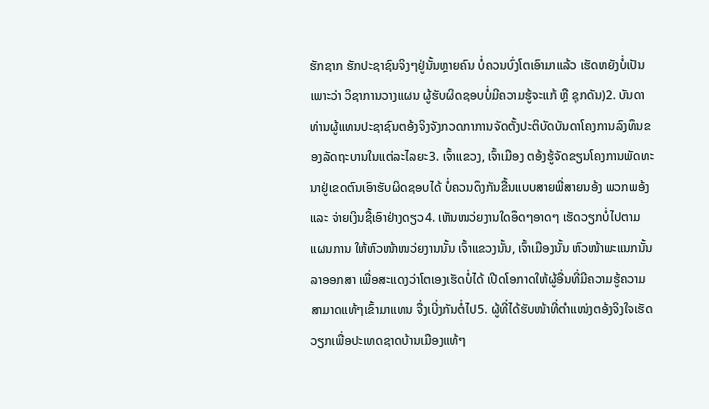ຮັກຊາກ ຮັກປະຊາຊົນຈິງໆຢູ່ນັ້ນຫຼາຍຄົນ ບໍ່ຄວນບົ່ງໂຕເອົາມາແລ້ວ ເຮັດຫຍັງບໍ່ເປັນ ເພາະວ່າ ວິຊາການວາງແຜນ ຜູ້ຮັບຜິດຊອບບໍ່ມີຄວາມຮູ້ຈະແກ້ ຫຼື ຊຸກດັນ)2. ບັນດາທ່ານຜູ້ແທນປະຊາຊົນຕອ້ງຈິງຈັງກວດກາການຈັດຕັ້ງປະຕິບັດບັນດາໂຄງການລົງທຶນຂອງລັດຖະບານໃນແຕ່ລະໄລຍະ3. ເຈົ້າແຂວງ, ເຈົ້າເມືອງ ຕອ້ງຮູ້ຈັດຂຽນໂຄງການພັດທະນາຢູ່ເຂດຕົນເອົາຮັບຜິດຊອບໄດ້ ບໍ່ຄວນດຶງກັນຂື້ນແບບສາຍພີ່ສາຍນອ້ງ ພວກພອ້ງ ແລະ ຈ່າຍເງິນຊື້ເອົາຢ່າງດຽວ4. ເຫັນໜວ່ຍງານໃດອຶດໆອາດໆ ເຮັດວຽກບໍ່ໄປຕາມແຜນການ ໃຫ້ຫົວໜ້າໜວ່ຍງານນັ້ນ ເຈົ້າແຂວງນັ້ນ, ເຈົ້າເມືອງນັ້ນ ຫົວໜ້າພະແນກນັ້ນລາອອກສາ ເພື່ອສະແດງວ່າໂຕເອງເຮັດບໍ່ໄດ້ ເປີດໂອກາດໃຫ້ຜູ້ອື່ນທີ່ມີຄວາມຮູ້ຄວາມສາມາດແທ້ໆເຂົ້າມາແທນ ຈື່ງເບີ່ງກັນຕໍ່ໄປ5. ຜູ້ທີ່ໄດ້ຮັບໜ້າທີ່ຕໍາແໜ່ງຕອ້ງຈິງໃຈເຮັດວຽກເພື່ອປະເທດຊາດບ້ານເມືອງແທ້ໆ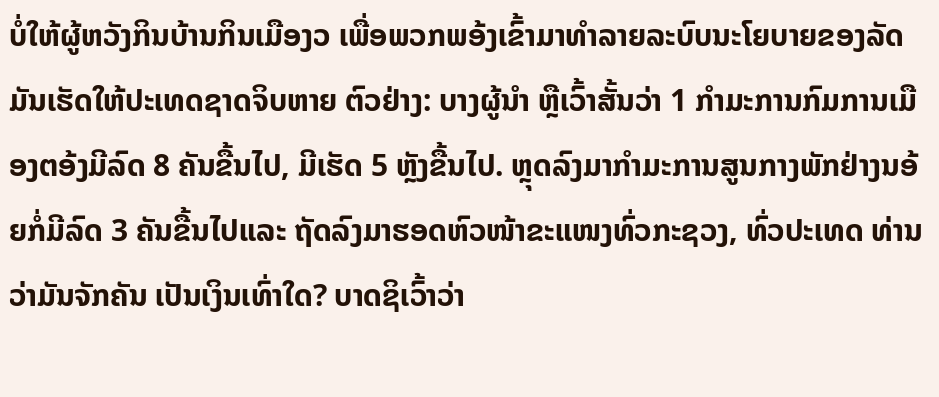ບໍ່ໃຫ້ຜູ້ຫວັງກິນບ້ານກິນເມືອງວ ເພື່ອພວກພອ້ງເຂົ້າມາທຳລາຍລະບົບນະໂຍບາຍຂອງລັດ ມັນເຮັດໃຫ້ປະເທດຊາດຈິບຫາຍ ຕົວຢ່າງ: ບາງຜູ້ນຳ ຫຼືເວົ້າສັ້ນວ່າ 1 ກຳມະການກົມການເມືອງຕອ້ງມີລົດ 8 ຄັນຂື້ນໄປ, ມີເຮັດ 5 ຫຼັງຂື້ນໄປ. ຫຼຸດລົງມາກຳມະການສູນກາງພັກຢ່າງນອ້ຍກໍ່ມີລົດ 3 ຄັນຂື້ນໄປແລະ ຖັດລົງມາຮອດຫົວໜ້າຂະແໜງທົ່ວກະຊວງ, ທົ່ວປະເທດ ທ່ານວ່າມັນຈັກຄັນ ເປັນເງິນເທົ່າໃດ? ບາດຊິເວົ້າວ່າ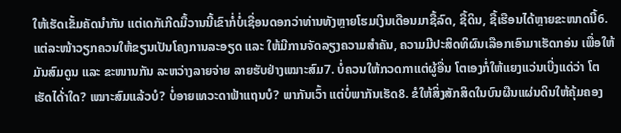ໃຫ້ເຮັດເຂັ້ມຄັດນຳກັນ ແຕ່ເດກັເກີດມື້ວານນີ້ເຂົາກໍ່ບໍ່ເຊື່ອນດອກວ່າທ່ານທັງຫຼາຍໂຮມເງິນເດືອນມາຊື້ລົດ, ຊື້ດິນ, ຊື້ເຮືອນໄດ້ຫຼາຍຂະໜາດນີ້6. ແຕ່ລະໜ້າວຽກຄວນໃຫ້ຂຽນເປັນໂຄງການລະອຽດ ແລະ ໃຫ້ມີການຈັດລຽງຄວາມສຳຄັນ, ຄວາມມີປະສິດທິຜົນເລືອກເອົາມາເຮັດກອ່ນ ເພື່ອໃຫ້ມັນສົມດູນ ແລະ ຂະໜານກັນ ລະຫວ່າງລາຍຈ່າຍ ລາຍຮັບຢ່າງເໝາະສົມ7. ບໍ່ຄວນໃຫ້ກວດກາແຕ່ຜູ້ອື່ນ ໂຕເອງກໍ່ໃຫ້ແຍງແວ່ນເບີ່ງແດ່ວ່າ ໂຕເຮັດໄດ້່າໃດ? ເໝາະສົມແລ້ວບໍ? ບໍ່ອາຍເທວະດາຟ້າແຖນບໍ? ພາກັນເວົ້າ ແຕ່ບໍ່ພາກັນເຮັດ8. ຂໍໃຫ້ສິ່ງສັກສິດໃນບົນຜືນແຜ່ນດິນໃຫ້ຄຸ້ມຄອງ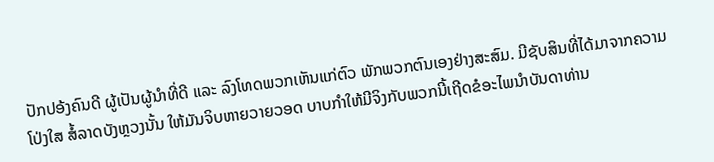ປັກປອ້ງຄົນດີ ຜູ້ເປັນຜູ້ນຳທີ່ດີ ແລະ ລົງໂທດພວກເຫັນແກ່ຕົວ ພັກພວກຕົນເອງຢ່າງສະສົມ. ມີຊັບສິນທີ່ໄດ້ມາຈາກຄວາມໂປ່ງໃສ ສໍ້ລາດບັງຫຼວງນັ້ນ ໃຫ້ມັນຈິບຫາຍວາຍວອດ ບາບກຳໃຫ້ມີຈິງກັບພວກນີ້ເຖີດຂໍອະໄພນຳບັນດາທ່ານ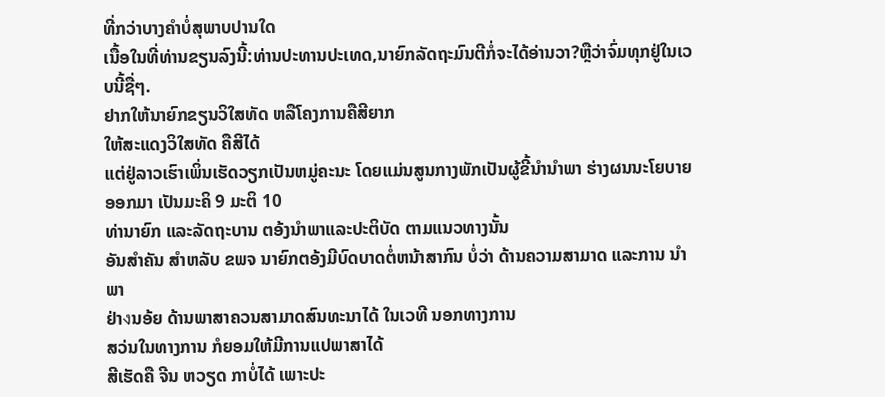ທີ່ກວ່າບາງຄຳບໍ່ສຸພາບປານໃດ
ເນື້ອໃນທີ່ທ່ານຂຽນລົງນີ້:ທ່ານປະທານປະເທດ,ນາຍົກລັດຖະມົນຕີກໍ່ຈະໄດ້ອ່ານວາ?ຫຼືວ່າຈົ່ມທຸກຢູ່ໃນເວບນີ້ຊື່ໆ.
ຢາກໃຫ້ນາຍົກຂຽນວິໃສທັດ ຫລືໂຄງການຄືສີຍາກ
ໃຫ້ສະແດງວິໃສທັດ ຄືສີໄດ້
ແຕ່ຢູ່ລາວເຮົາເພິ່ນເຮັດວຽກເປັນຫມູ່ຄະນະ ໂດຍແມ່ນສູນກາງພັກເປັນຜູ້ຂີ້ນຳນຳພາ ຮ່າງຜນນະໂຍບາຍ ອອກມາ ເປັນມະຄິ 9 ມະຕິ 10
ທ່ານາຍົກ ແລະລັດຖະບານ ຕອ້ງນຳພາແລະປະຕິບັດ ຕາມແນວທາງນັ້ນ
ອັນສຳຄັນ ສຳຫລັບ ຂພຈ ນາຍົກຕອ້ງມີບົດບາດຕໍ່ຫນ້າສາກົນ ບໍ່ວ່າ ດ້ານຄວາມສາມາດ ແລະການ ນຳພາ
ຢ່າงນອ້ຍ ດ້ານພາສາຄວນສາມາດສົນທະນາໄດ້ ໃນເວທີ ນອກທາງການ
ສວ່ນໃນທາງການ ກໍຍອມໃຫ້ມີການແປພາສາໄດ້
ສີເຮັດຄື ຈີນ ຫວຽດ ກາບໍ່ໄດ້ ເພາະປະ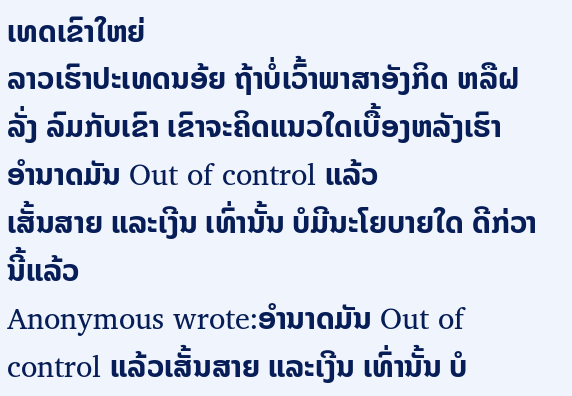ເທດເຂົາໃຫຍ່
ລາວເຮົາປະເທດນອ້ຍ ຖ້າບໍ່ເວົ້າພາສາອັງກິດ ຫລືຝລັ່ງ ລົມກັບເຂົາ ເຂົາຈະຄິດແນວໃດເບື້ອງຫລັງເຮົາ
ອຳນາດມັນ Out of control ແລ້ວ
ເສັ້ນສາຍ ແລະເງີນ ເທົ່ານັ້ນ ບໍມີນະໂຍບາຍໃດ ດີກ່ວານີ້ແລ້ວ
Anonymous wrote:ອຳນາດມັນ Out of control ແລ້ວເສັ້ນສາຍ ແລະເງີນ ເທົ່ານັ້ນ ບໍ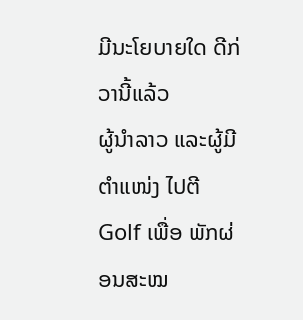ມີນະໂຍບາຍໃດ ດີກ່ວານີ້ແລ້ວ
ຜູ້ນຳລາວ ແລະຜູ້ມີຕຳແໜ່ງ ໄປຕີ Golf ເພື່ອ ພັກຜ່ອນສະໝ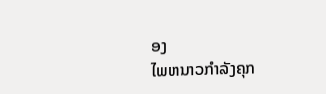ອງ
ໄພຫນາວກຳລັງຄຸກ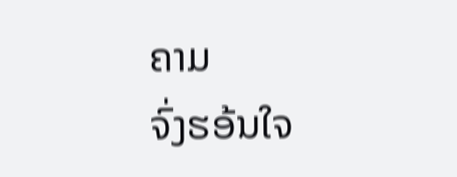ຄາມ
ຈົ່ງຮອ້ນໃຈ